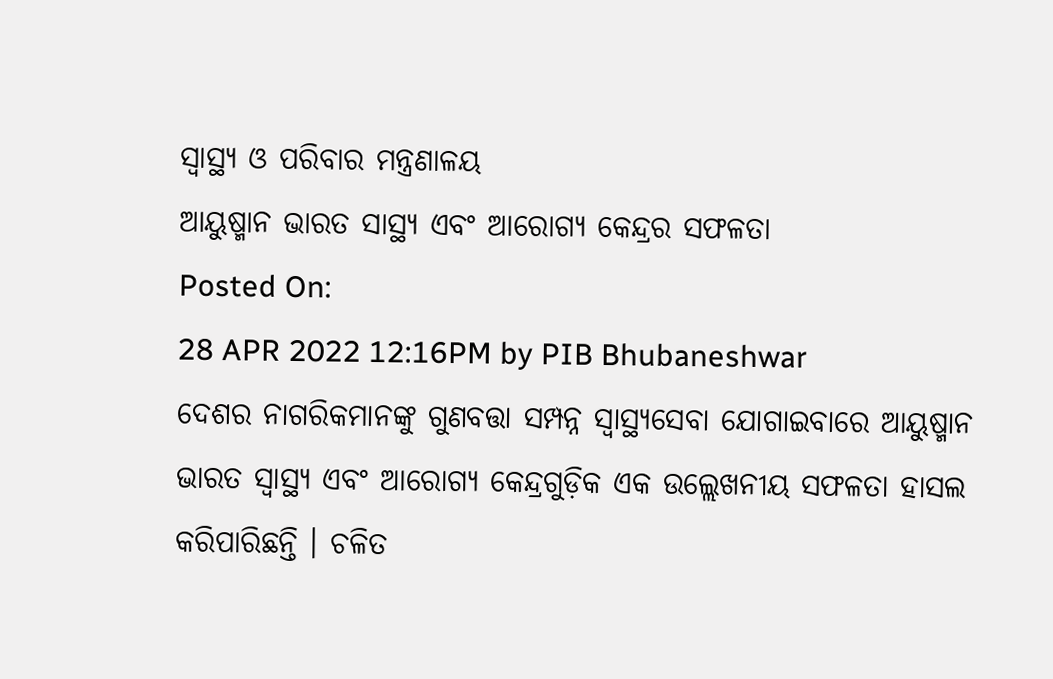ସ୍ୱାସ୍ଥ୍ୟ ଓ ପରିବାର ମନ୍ତ୍ରଣାଳୟ
ଆୟୁଷ୍ମାନ ଭାରତ ସାସ୍ଥ୍ୟ ଏବଂ ଆରୋଗ୍ୟ କେନ୍ଦ୍ରର ସଫଳତା
Posted On:
28 APR 2022 12:16PM by PIB Bhubaneshwar
ଦେଶର ନାଗରିକମାନଙ୍କୁ ଗୁଣବତ୍ତା ସମ୍ପନ୍ନ ସ୍ୱାସ୍ଥ୍ୟସେବା ଯୋଗାଇବାରେ ଆୟୁଷ୍ମାନ ଭାରତ ସ୍ୱାସ୍ଥ୍ୟ ଏବଂ ଆରୋଗ୍ୟ କେନ୍ଦ୍ରଗୁଡ଼ିକ ଏକ ଉଲ୍ଲେଖନୀୟ ସଫଳତା ହାସଲ କରିପାରିଛନ୍ତି । ଚଳିତ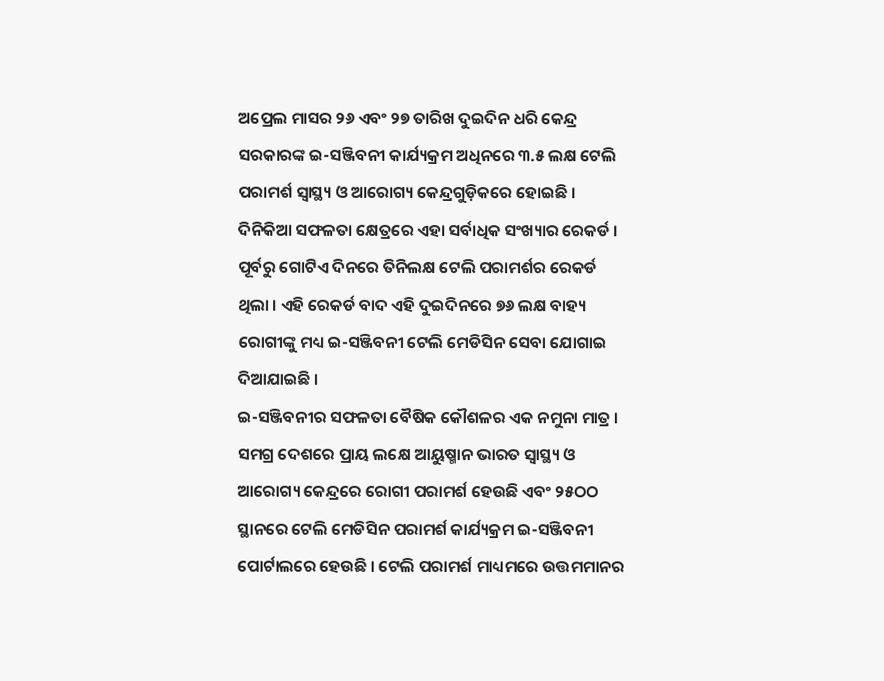ଅପ୍ରେଲ ମାସର ୨୬ ଏବଂ ୨୭ ତାରିଖ ଦୁଇଦିନ ଧରି କେନ୍ଦ୍ର ସରକାରଙ୍କ ଇ-ସଞ୍ଜିବନୀ କାର୍ଯ୍ୟକ୍ରମ ଅଧିନରେ ୩.୫ ଲକ୍ଷ ଟେଲି ପରାମର୍ଶ ସ୍ୱାସ୍ଥ୍ୟ ଓ ଆରୋଗ୍ୟ କେନ୍ଦ୍ରଗୁଡ଼ିକରେ ହୋଇଛି । ଦିନିକିଆ ସଫଳତା କ୍ଷେତ୍ରରେ ଏହା ସର୍ବାଧିକ ସଂଖ୍ୟାର ରେକର୍ଡ । ପୂର୍ବରୁ ଗୋଟିଏ ଦିନରେ ତିନିଲକ୍ଷ ଟେଲି ପରାମର୍ଶର ରେକର୍ଡ ଥିଲା । ଏହି ରେକର୍ଡ ବାଦ ଏହି ଦୁଇଦିନରେ ୭୬ ଲକ୍ଷ ବାହ୍ୟ ରୋଗୀଙ୍କୁ ମଧ୍ୟ ଇ-ସଞ୍ଜିବନୀ ଟେଲି ମେଡିସିନ ସେବା ଯୋଗାଇ ଦିଆଯାଇଛି ।
ଇ-ସଞ୍ଜିବନୀର ସଫଳତା ବୈଷିକ କୌଶଳର ଏକ ନମୁନା ମାତ୍ର । ସମଗ୍ର ଦେଶରେ ପ୍ରାୟ ଲକ୍ଷେ ଆୟୁଷ୍ମାନ ଭାରତ ସ୍ୱାସ୍ଥ୍ୟ ଓ ଆରୋଗ୍ୟ କେନ୍ଦ୍ରରେ ରୋଗୀ ପରାମର୍ଶ ହେଉଛି ଏବଂ ୨୫ଠଠ ସ୍ଥାନରେ ଟେଲି ମେଡିସିନ ପରାମର୍ଶ କାର୍ଯ୍ୟକ୍ରମ ଇ-ସଞ୍ଜିବନୀ ପୋର୍ଟାଲରେ ହେଉଛି । ଟେଲି ପରାମର୍ଶ ମାଧ୍ୟମରେ ଉତ୍ତମମାନର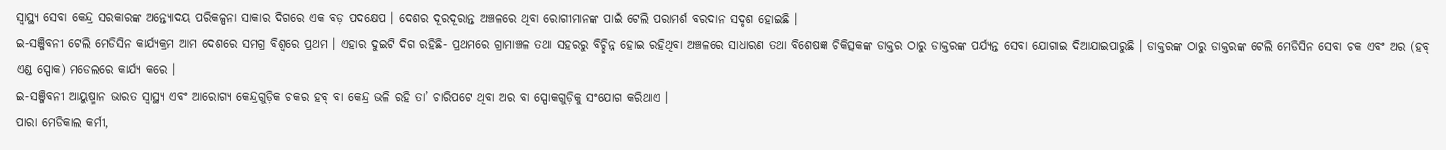ସ୍ୱାସ୍ଥ୍ୟ ସେବା କେନ୍ଦ୍ର ସରକାରଙ୍କ ଅନ୍ତ୍ୟୋଦୟ ପରିକଳ୍ପନା ସାକାର ଦିଗରେ ଏକ ବଡ଼ ପଦକ୍ଷେପ । ଦେଶର ଦୂରଦୂରାନ୍ତ ଅଞ୍ଚଳରେ ଥିବା ରୋଗୀମାନଙ୍କ ପାଇଁ ଟେଲି ପରାମର୍ଶ ବରଦାନ ସଦୃଶ ହୋଇଛି ।
ଇ-ସଞ୍ଜିବନୀ ଟେଲି ମେଡିସିନ କାର୍ଯ୍ୟକ୍ରମ ଆମ ଦେଶରେ ସମଗ୍ର ବିଶ୍ୱରେ ପ୍ରଥମ । ଏହାର ଦୁଇଟି ଦିଗ ରହିଛି- ପ୍ରଥମରେ ଗ୍ରାମାଞ୍ଚଳ ତଥା ସହରରୁ ବିଚ୍ଛିନ୍ନ ହୋଇ ରହିଥିବା ଅଞ୍ଚଳରେ ସାଧାରଣ ତଥା ବିଶେଷଜ୍ଞ ଚିକିତ୍ସକଙ୍କ ଡାକ୍ତର ଠାରୁ ଡାକ୍ତରଙ୍କ ପର୍ଯ୍ୟନ୍ତ ସେବା ଯୋଗାଇ ଦିଆଯାଇପାରୁଛି । ଡାକ୍ତରଙ୍କ ଠାରୁ ଡାକ୍ତରଙ୍କ ଟେଲି ମେଡିସିନ ସେବା ଚକ ଏବଂ ଅର (ହବ୍ ଏଣ୍ଡ ସ୍ପୋକ) ମଡେଲରେ କାର୍ଯ୍ୟ କରେ ।
ଇ-ସଞ୍ଜିବନୀ ଆୟୁଷ୍ମାନ ଭାରତ ସ୍ୱାସ୍ଥ୍ୟ ଏବଂ ଆରୋଗ୍ୟ କେନ୍ଦ୍ରଗୁଡ଼ିକ ଚକର ହବ୍ ବା କେନ୍ଦ୍ର ଭଳି ରହି ତା’ ଚାରିପଟେ ଥିବା ଅର ବା ସ୍ପୋକଗୁଡ଼ିକୁ ସଂଯୋଗ କରିଥାଏ ।
ପାରା ମେଡିକାଲ କର୍ମୀ,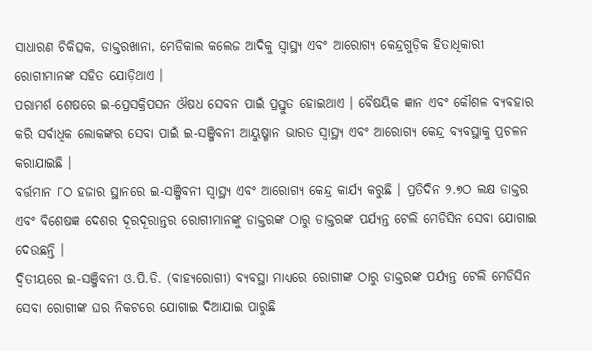ସାଧାରଣ ଚିକିତ୍ସକ, ଡାକ୍ତରଖାନା, ମେଡିକାଲ କଲେଜ ଆଦିକୁ ସ୍ୱାସ୍ଥ୍ୟ ଏବଂ ଆରୋଗ୍ୟ କେନ୍ଦ୍ରଗୁଡ଼ିକ ହିତାଧିକାରୀ ରୋଗୀମାନଙ୍କ ସହିତ ଯୋଡ଼ିଥାଏ ।
ପରାମର୍ଶ ଶେଷରେ ଇ-ପ୍ରେସକ୍ରିପସନ ଔଷଧ ସେବନ ପାଇଁ ପ୍ରସ୍ତୁତ ହୋଇଥାଏ । ବୈଷୟିକ ଜ୍ଞାନ ଏବଂ କୌଶଳ ବ୍ୟବହାର କରି ସର୍ବାଧିକ ଲୋକଙ୍କର ସେବା ପାଇଁ ଇ-ସଞ୍ଜିବନୀ ଆୟୁଷ୍ମାନ ଭାରତ ସ୍ୱାସ୍ଥ୍ୟ ଏବଂ ଆରୋଗ୍ୟ କେନ୍ଦ୍ର ବ୍ୟବସ୍ଥାକୁ ପ୍ରଚଳନ କରାଯାଇଛି ।
ବର୍ତ୍ତମାନ ୮ଠ ହଜାର ସ୍ଥାନରେ ଇ-ସଞ୍ଜିବନୀ ସ୍ୱାସ୍ଥ୍ୟ ଏବଂ ଆରୋଗ୍ୟ କେନ୍ଦ୍ର କାର୍ଯ୍ୟ କରୁଛି । ପ୍ରତିଦିନ ୨.୭ଠ ଲକ୍ଷ ଡାକ୍ତର ଏବଂ ବିଶେଷଜ୍ଞ ଦେଶର ଦୂରଦୂରାନ୍ତର ରୋଗୀମାନଙ୍କୁ ଡାକ୍ତରଙ୍କ ଠାରୁ ଡାକ୍ତରଙ୍କ ପର୍ଯ୍ୟନ୍ତ ଟେଲି ମେଡିସିନ ସେବା ଯୋଗାଇ ଦେଉଛନ୍ତି ।
ଦ୍ୱିତୀୟରେ ଇ-ସଞ୍ଜିବନୀ ଓ.ପି.ଡି. (ବାହ୍ୟରୋଗୀ) ବ୍ୟବସ୍ଥା ମାଧ୍ୟରେ ରୋଗୀଙ୍କ ଠାରୁ ଡାକ୍ତରଙ୍କ ପର୍ଯ୍ୟନ୍ତ ଟେଲି ମେଡିସିନ ସେବା ରୋଗୀଙ୍କ ଘର ନିକଟରେ ଯୋଗାଇ ଦିଆଯାଇ ପାରୁଛି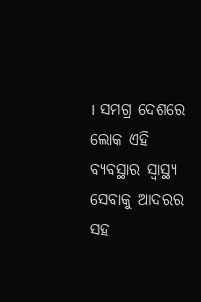। ସମଗ୍ର ଦେଶରେ ଲୋକ ଏହି ବ୍ୟବସ୍ଥାର ସ୍ୱାସ୍ଥ୍ୟ ସେବାକୁ ଆଦରର ସହ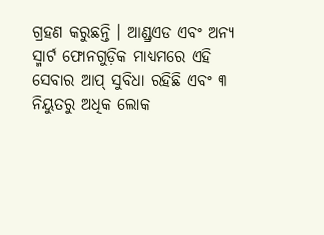ଗ୍ରହଣ କରୁଛନ୍ତି । ଆଣ୍ଡ୍ରଏଡ ଏବଂ ଅନ୍ୟ ସ୍ମାର୍ଟ ଫୋନଗୁଡ଼ିକ ମାଧ୍ୟମରେ ଏହି ସେବାର ଆପ୍ ସୁବିଧା ରହିଛି ଏବଂ ୩ ନିୟୁତରୁ ଅଧିକ ଲୋକ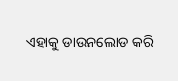ଏହାକୁ ଡାଉନଲୋଡ କରି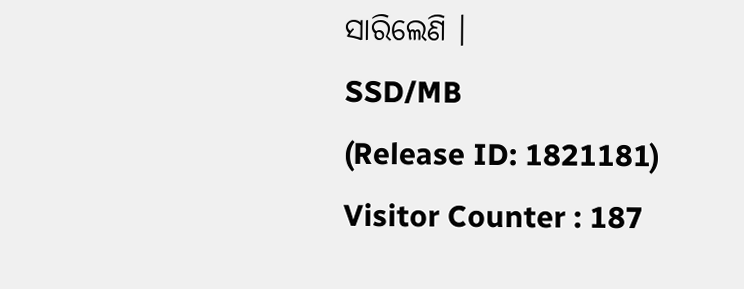ସାରିଲେଣି ।
SSD/MB
(Release ID: 1821181)
Visitor Counter : 187